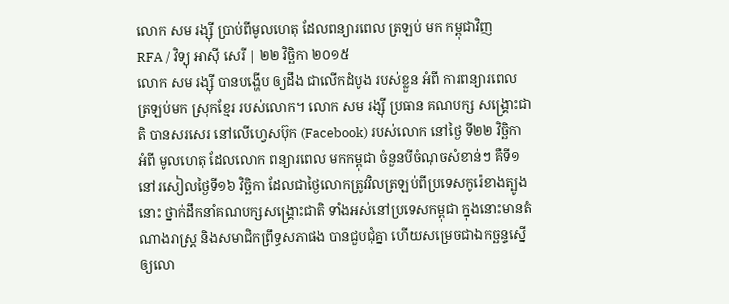លោក សម រង្ស៊ី ប្រាប់ពីមូលហេតុ ដែលពន្យារពេល ត្រឡប់ មក កម្ពុជាវិញ
RFA / វិទ្យុ អាស៊ី សេរី | ២២ វិច្ឆិកា ២០១៥
លោក សម រង្ស៊ី បានបង្ហើប ឲ្យដឹង ជាលើកដំបូង របស់ខ្លួន អំពី ការពន្យារពេល ត្រឡប់មក ស្រុកខ្មែរ របស់លោក។ លោក សម រង្ស៊ី ប្រធាន គណបក្ស សង្គ្រោះជាតិ បានសរសេរ នៅលើហ្វេសប៊ុក (Facebook) របស់លោក នៅថ្ងៃ ទី២២ វិច្ឆិកា អំពី មូលហេតុ ដែលលោក ពន្យារពេល មកកម្ពុជា ចំនួនបីចំណុចសំខាន់ៗ គឺទី១ នៅរសៀលថ្ងៃទី១៦ វិច្ឆិកា ដែលជាថ្ងៃលោកត្រូវវិលត្រឡប់ពីប្រទេសកូរ៉េខាងត្បូង នោះ ថ្នាក់ដឹកនាំគណបក្សសង្គ្រោះជាតិ ទាំងអស់នៅប្រទេសកម្ពុជា ក្នុងនោះមានតំណាងរាស្ត្រ និងសមាជិកព្រឹទ្ធសភាផង បានជួបជុំគ្នា ហើយសម្រេចជាឯកច្ឆន្ទស្នើឲ្យលោ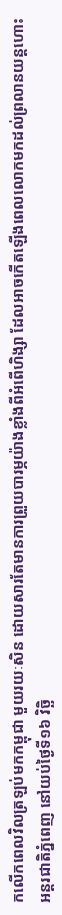កលើកពេលវិលត្រឡប់មកកម្ពុជា មួយរយៈសិន ដោយសារតែមានការព្រួយបារម្ភយ៉ាងខ្លាំងពីអំពើហិង្សា ដែលអាចកើតឡើងពេលលោកមកដល់ព្រលានយន្តហោះអន្តរជាតិភ្នំពេញ នៅយប់ថ្ងៃទី១៦ វិច្ឆិ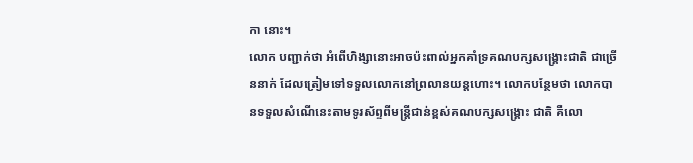កា នោះ។
លោក បញ្ជាក់ថា អំពើហិង្សានោះអាចប៉ះពាល់អ្នកគាំទ្រគណបក្សសង្គ្រោះជាតិ ជាច្រើននាក់ ដែលត្រៀមទៅទទួលលោកនៅព្រលានយន្តហោះ។ លោកបន្ថែមថា លោកបានទទួលសំណើនេះតាមទូរស័ព្ទពីមន្ត្រីជាន់ខ្ពស់គណបក្សសង្គ្រោះ ជាតិ គឺលោ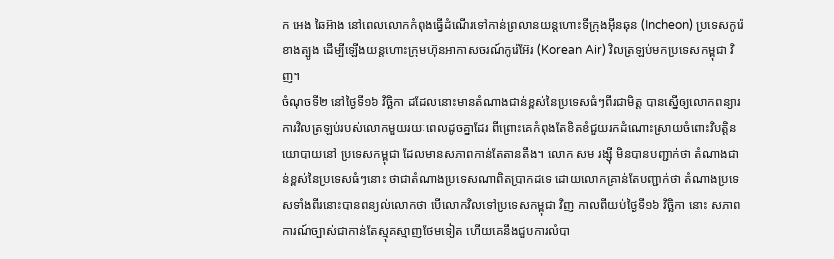ក អេង ឆៃអ៊ាង នៅពេលលោកកំពុងធ្វើដំណើរទៅកាន់ព្រលានយន្តហោះទីក្រុងអ៊ីនឆុន (Incheon) ប្រទេសកូរ៉េខាងត្បូង ដើម្បីឡើងយន្តហោះក្រុមហ៊ុនអាកាសចរណ៍កូរ៉េអ៊ែរ (Korean Air) វិលត្រឡប់មកប្រទេសកម្ពុជា វិញ។
ចំណុចទី២ នៅថ្ងៃទី១៦ វិច្ឆិកា ដដែលនោះមានតំណាងជាន់ខ្ពស់នៃប្រទេសធំៗពីរជាមិត្ត បានស្នើឲ្យលោកពន្យារការវិលត្រឡប់របស់លោកមួយរយៈពេលដូចគ្នាដែរ ពីព្រោះគេកំពុងតែខិតខំជួយរកដំណោះស្រាយចំពោះវិបត្តិនយោបាយនៅ ប្រទេសកម្ពុជា ដែលមានសភាពកាន់តែតានតឹង។ លោក សម រង្ស៊ី មិនបានបញ្ជាក់ថា តំណាងជាន់ខ្ពស់នៃប្រទេសធំៗនោះ ថាជាតំណាងប្រទេសណាពិតប្រាកដទេ ដោយលោកគ្រាន់តែបញ្ជាក់ថា តំណាងប្រទេសទាំងពីរនោះបានពន្យល់លោកថា បើលោកវិលទៅប្រទេសកម្ពុជា វិញ កាលពីយប់ថ្ងៃទី១៦ វិច្ឆិកា នោះ សភាពការណ៍ច្បាស់ជាកាន់តែស្មុគស្មាញថែមទៀត ហើយគេនឹងជួបការលំបា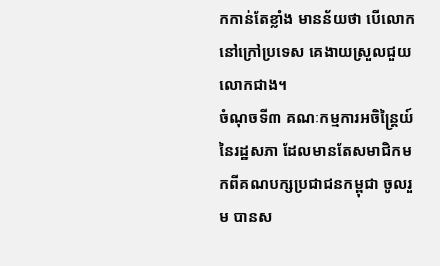កកាន់តែខ្លាំង មានន័យថា បើលោកនៅក្រៅប្រទេស គេងាយស្រួលជួយលោកជាង។
ចំណុចទី៣ គណៈកម្មការអចិន្ត្រៃយ៍នៃរដ្ឋសភា ដែលមានតែសមាជិកមកពីគណបក្សប្រជាជនកម្ពុជា ចូលរួម បានស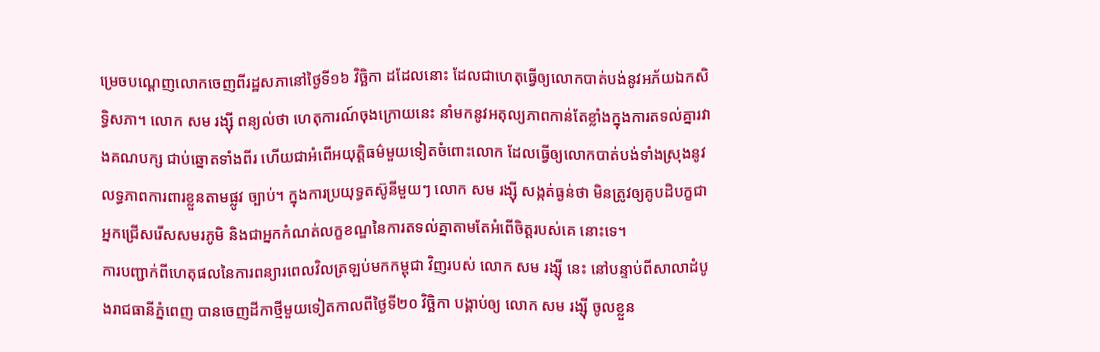ម្រេចបណ្ដេញលោកចេញពីរដ្ឋសភានៅថ្ងៃទី១៦ វិច្ឆិកា ដដែលនោះ ដែលជាហេតុធ្វើឲ្យលោកបាត់បង់នូវអភ័យឯកសិទ្ធិសភា។ លោក សម រង្ស៊ី ពន្យល់ថា ហេតុការណ៍ចុងក្រោយនេះ នាំមកនូវអតុល្យភាពកាន់តែខ្លាំងក្នុងការតទល់គ្នារវាងគណបក្ស ជាប់ឆ្នោតទាំងពីរ ហើយជាអំពើអយុត្តិធម៌មួយទៀតចំពោះលោក ដែលធ្វើឲ្យលោកបាត់បង់ទាំងស្រុងនូវលទ្ធភាពការពារខ្លួនតាមផ្លូវ ច្បាប់។ ក្នុងការប្រយុទ្ធតស៊ូនីមួយៗ លោក សម រង្ស៊ី សង្កត់ធ្ងន់ថា មិនត្រូវឲ្យគូបដិបក្ខជាអ្នកជ្រើសរើសសមរភូមិ និងជាអ្នកកំណត់លក្ខខណ្ឌនៃការតទល់គ្នាតាមតែអំពើចិត្តរបស់គេ នោះទេ។
ការបញ្ជាក់ពីហេតុផលនៃការពន្យារពេលវិលត្រឡប់មកកម្ពុជា វិញរបស់ លោក សម រង្ស៊ី នេះ នៅបន្ទាប់ពីសាលាដំបូងរាជធានីភ្នំពេញ បានចេញដីកាថ្មីមួយទៀតកាលពីថ្ងៃទី២០ វិច្ឆិកា បង្គាប់ឲ្យ លោក សម រង្ស៊ី ចូលខ្លួន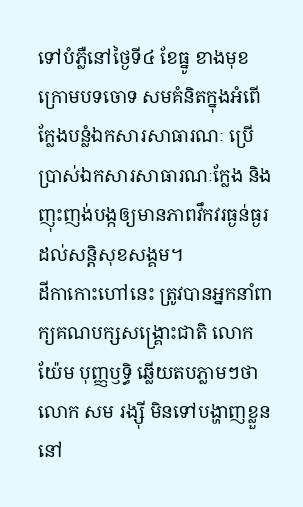ទៅបំភ្លឺនៅថ្ងៃទី៤ ខែធ្នូ ខាងមុខ ក្រោមបទចោទ សមគំនិតក្នុងអំពើក្លែងបន្លំឯកសារសាធារណៈ ប្រើប្រាស់ឯកសារសាធារណៈក្លែង និងញុះញង់បង្កឲ្យមានភាពវឹកវរធ្ងន់ធ្ងរដល់សន្តិសុខសង្គម។
ដីកាកោះហៅនេះ ត្រូវបានអ្នកនាំពាក្យគណបក្សសង្គ្រោះជាតិ លោក យ៉ែម បុញ្ញឫទ្ធិ ឆ្លើយតបភ្លាមៗថា លោក សម រង្ស៊ី មិនទៅបង្ហាញខ្លួននៅ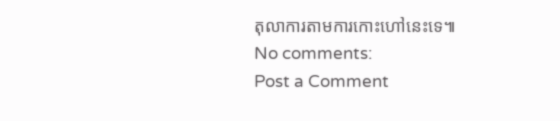តុលាការតាមការកោះហៅនេះទេ៕
No comments:
Post a Comment